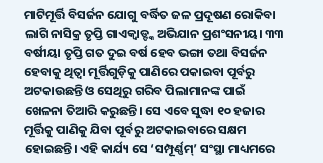ମାଟିମୂର୍ତ୍ତି ବିସର୍ଜନ ଯୋଗୁ ବର୍ଦ୍ଧିତ ଜଳ ପ୍ରଦୂଷଣ ରୋକିବା ଲାଗି ନାସିକ୍ର ତୃପ୍ତି ଗାଏକ୍ୱାଡ୍ଙ୍କ ଅଭିଯାନ ପ୍ରଶଂସନୀୟ। ୩୩ ବର୍ଷୀୟା ତୃପ୍ତି ଗତ ଦୁଇ ବର୍ଷ ହେବ ଭଙ୍ଗା ତଥା ବିସର୍ଜନ ହେବାକୁ ଥିତ୍ବା ମୂର୍ତ୍ତିଗୁଡ଼ିକୁ ପାଣିରେ ପକାଇବା ପୂର୍ବରୁ ଅଟକାଉଛନ୍ତି ଓ ସେଥିରୁ ଗରିବ ପିଲାମାନଙ୍କ ପାଇଁ ଖେଳନା ତିଆରି କରୁଛନ୍ତି। ସେ ଏବେ ସୁଦ୍ଧା ୧୦ ହଜାର ମୂର୍ତ୍ତିକୁ ପାଣିକୁ ଯିବା ପୂର୍ବରୁ ଅଟକାଇବାରେ ସକ୍ଷମ ହୋଇଛନ୍ତି। ଏହି କାର୍ଯ୍ୟ ସେ ‘ସମ୍ପୂର୍ଣ୍ଣମ୍’ ସଂସ୍ଥା ମାଧ୍ୟମରେ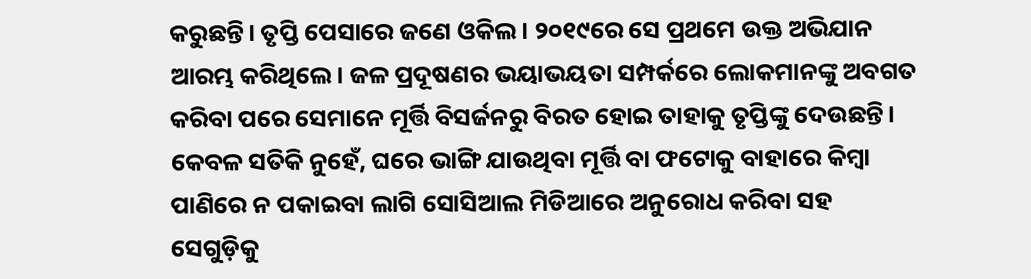କରୁଛନ୍ତି। ତୃପ୍ତି ପେସାରେ ଜଣେ ଓକିଲ। ୨୦୧୯ରେ ସେ ପ୍ରଥମେ ଉକ୍ତ ଅଭିଯାନ ଆରମ୍ଭ କରିଥିଲେ। ଜଳ ପ୍ରଦୂଷଣର ଭୟାଭୟତା ସମ୍ପର୍କରେ ଲୋକମାନଙ୍କୁ ଅବଗତ କରିବା ପରେ ସେମାନେ ମୂର୍ତ୍ତି ବିସର୍ଜନରୁ ବିରତ ହୋଇ ତାହାକୁ ତୃପ୍ତିଙ୍କୁ ଦେଉଛନ୍ତି। କେବଳ ସତିକି ନୁହେଁ, ଘରେ ଭାଙ୍ଗି ଯାଉଥିବା ମୂର୍ତ୍ତି ବା ଫଟୋକୁ ବାହାରେ କିମ୍ବା ପାଣିରେ ନ ପକାଇବା ଲାଗି ସୋସିଆଲ ମିଡିଆରେ ଅନୁରୋଧ କରିବା ସହ ସେଗୁଡ଼ିକୁ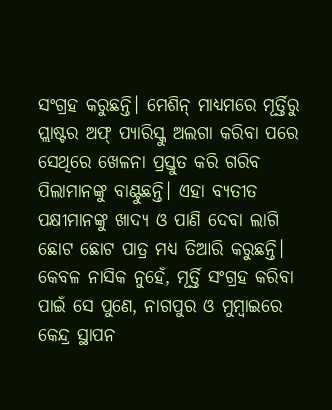ସଂଗ୍ରହ କରୁଛନ୍ତି। ମେଶିନ୍ ମାଧ୍ୟମରେ ମୂର୍ତ୍ତିରୁ ପ୍ଲାଷ୍ଟର ଅଫ୍ ପ୍ୟାରିସ୍କୁ ଅଲଗା କରିବା ପରେ ସେଥିରେ ଖେଳନା ପ୍ରସ୍ତୁତ କରି ଗରିବ ପିଲାମାନଙ୍କୁ ବାଣ୍ଟୁଛନ୍ତି। ଏହା ବ୍ୟତୀତ ପକ୍ଷୀମାନଙ୍କୁ ଖାଦ୍ୟ ଓ ପାଣି ଦେବା ଲାଗି ଛୋଟ ଛୋଟ ପାତ୍ର ମଧ୍ୟ ତିଆରି କରୁଛନ୍ତି। କେବଳ ନାସିକ ନୁହେଁ, ମୂର୍ତ୍ତି ସଂଗ୍ରହ କରିବା ପାଇଁ ସେ ପୁଣେ, ନାଗପୁର ଓ ମୁମ୍ବାଇରେ କେନ୍ଦ୍ର ସ୍ଥାପନ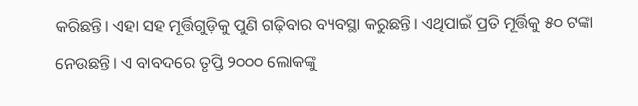କରିଛନ୍ତି। ଏହା ସହ ମୂର୍ତ୍ତିଗୁଡ଼ିକୁ ପୁଣି ଗଢ଼ିବାର ବ୍ୟବସ୍ଥା କରୁଛନ୍ତି। ଏଥିପାଇଁ ପ୍ରତି ମୂର୍ତ୍ତିକୁ ୫୦ ଟଙ୍କା ନେଉଛନ୍ତି। ଏ ବାବଦରେ ତୃପ୍ତି ୨୦୦୦ ଲୋକଙ୍କୁ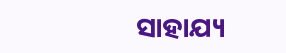ସାହାଯ୍ୟ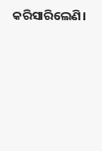କରିସାରିଲେଣି।